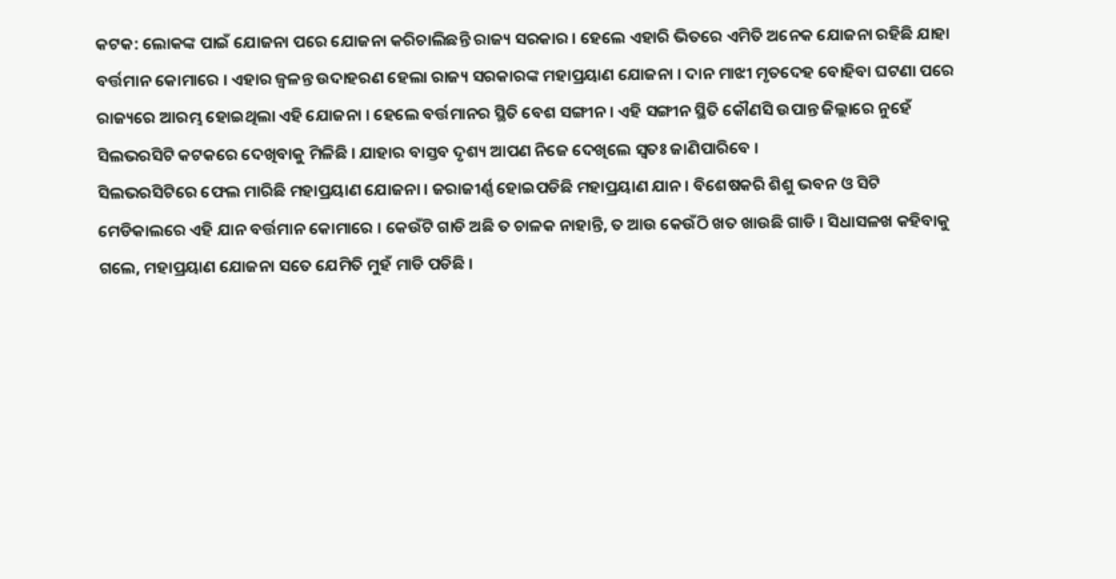କଟକ: ଲୋକଙ୍କ ପାଇଁ ଯୋଜନା ପରେ ଯୋଜନା କରିଚାଲିଛନ୍ତି ରାଜ୍ୟ ସରକାର । ହେଲେ ଏହାରି ଭିତରେ ଏମିତି ଅନେକ ଯୋଜନା ରହିଛି ଯାହା ବର୍ତ୍ତମାନ କୋମାରେ । ଏହାର ଜ୍ଵଳନ୍ତ ଉଦାହରଣ ହେଲା ରାଜ୍ୟ ସରକାରଙ୍କ ମହାପ୍ରୟାଣ ଯୋଜନା । ଦାନ ମାଝୀ ମୃତଦେହ ବୋହିବା ଘଟଣା ପରେ ରାଜ୍ୟରେ ଆରମ୍ଭ ହୋଇଥିଲା ଏହି ଯୋଜନା । ହେଲେ ବର୍ତ୍ତମାନର ସ୍ଥିତି ବେଶ ସଙ୍ଗୀନ । ଏହି ସଙ୍ଗୀନ ସ୍ଥିତି କୌଣସି ଉପାନ୍ତ ଜିଲ୍ଲାରେ ନୁହେଁ ସିଲଭରସିଟି କଟକରେ ଦେଖିବାକୁ ମିଳିଛି । ଯାହାର ବାସ୍ତବ ଦୃଶ୍ୟ ଆପଣ ନିଜେ ଦେଖିଲେ ସ୍ବତଃ ଜାଣିପାରିବେ ।
ସିଲଭରସିଟିରେ ଫେଲ ମାରିଛି ମହାପ୍ରୟାଣ ଯୋଜନା । ଜରାଜୀର୍ଣ୍ଣ ହୋଇପଡିଛି ମହାପ୍ରୟାଣ ଯାନ । ବିଶେଷକରି ଶିଶୁ ଭବନ ଓ ସିଟି ମେଡିକାଲରେ ଏହି ଯାନ ବର୍ତ୍ତମାନ କୋମାରେ । କେଉଁଟି ଗାଡି ଅଛି ତ ଚାଳକ ନାହାନ୍ତି, ତ ଆଉ କେଉଁଠି ଖତ ଖାଉଛି ଗାଡି । ସିଧାସଳଖ କହିବାକୁ ଗଲେ, ମହାପ୍ରୟାଣ ଯୋଜନା ସତେ ଯେମିତି ମୁହଁ ମାଡି ପଡିଛି ।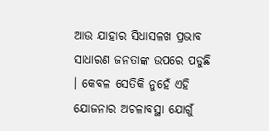ଆଉ ଯାହାର ସିଧାସଳଖ ପ୍ରଭାବ ସାଧାରଣ ଜନତାଙ୍କ ଉପରେ ପଡୁଛି । କେବଳ ସେତିକି ନୁହେଁ ଏହି ଯୋଜନାର ଅଚଳାବସ୍ଥା ଯୋଗୁଁ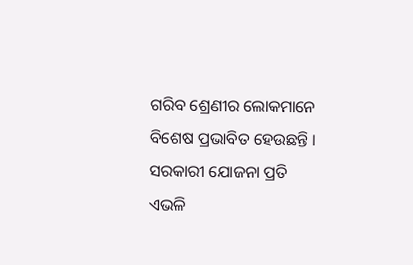ଗରିବ ଶ୍ରେଣୀର ଲୋକମାନେ ବିଶେଷ ପ୍ରଭାବିତ ହେଉଛନ୍ତି । ସରକାରୀ ଯୋଜନା ପ୍ରତି ଏଭଳି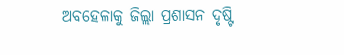ଅବହେଳାକୁ ଜିଲ୍ଲା ପ୍ରଶାସନ ଦୃଷ୍ଟି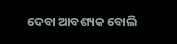ଦେବା ଆବଶ୍ୟକ ବୋଲି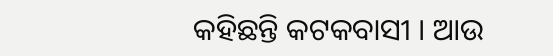କହିଛନ୍ତି କଟକବାସୀ । ଆଉ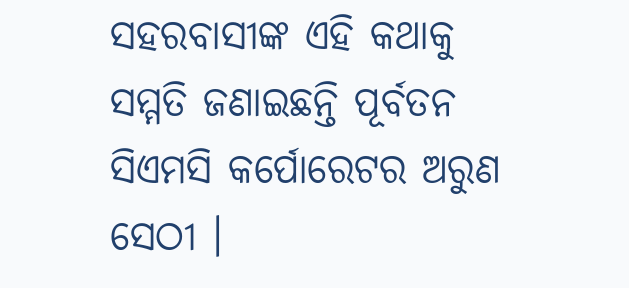ସହରବାସୀଙ୍କ ଏହି କଥାକୁ ସମ୍ମତି ଜଣାଇଛନ୍ତି ପୂର୍ବତନ ସିଏମସି କର୍ପୋରେଟର ଅରୁଣ ସେଠୀ ।